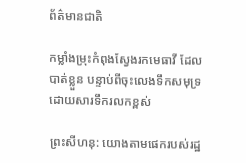ព័ត៌មានជាតិ

កម្លាំងម្រុះកំពុងស្វែងរកមេធាវី ដែលបាត់ខ្លួន បន្ទាប់ពីចុះលេងទឹកសមុទ្រ ដោយសារទឹករលកខ្ពស់

ព្រះសីហនុ: យោងតាមផេករបស់រដ្ឋ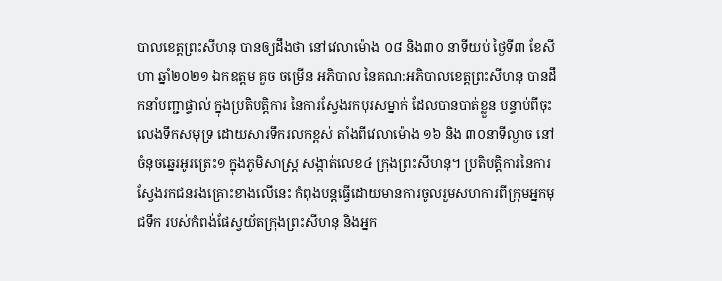បាលខេត្តព្រះសីហនុ បានឲ្យដឹងថា នៅវេលាម៉ោង ០៨ និង៣០ នាទីយប់ ថ្ងៃទី៣ ខែសីហា ឆ្នាំ២០២១ ឯកឧត្តម គួច ចម្រើន អភិបាល នៃគណ:អភិបាលខេត្តព្រះសីហនុ បានដឹកនាំបញ្ជាផ្ទាល់ ក្នុងប្រតិបត្តិការ នៃការស្វែងរកបុរសម្នាក់ ដែលបានបាត់ខ្លួន បន្ទាប់ពីចុះលេងទឹកសមុទ្រ ដោយសារទឹករលកខ្ពស់ តាំងពីវេលាម៉ោង ១៦ និង ៣០នាទីល្ងាច នៅចំនុចឆ្នេរអូរត្រេះ១ ក្នុងភូមិសាស្ត្រ សង្កាត់លេខ៤ ក្រុងព្រះសីហនុ។ ប្រតិបត្តិការនៃការស្វែងរកជនរងគ្រោះខាងលើនេះ កំពុងបន្តធ្វើដោយមានការចូលរួមសហការពីក្រុមអ្នកមុជទឹក របស់កំពង់ផែស្វយ័តក្រុងព្រះសីហនុ និងអ្នក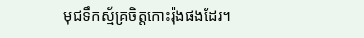មុជទឹកស្ម័គ្រចិត្តកោះរ៉ុងផងដែរ។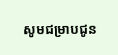សូមជម្រាបជូន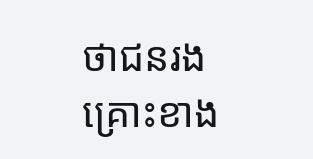ថាជនរងគ្រោះខាង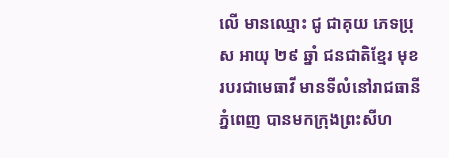លើ មានឈ្មោះ ជូ ជាគុយ ភេទប្រុស អាយុ ២៩ ឆ្នាំ ជនជាតិខ្មែរ មុខរបរជាមេធាវី មានទីលំនៅរាជធានីភ្នំពេញ បានមកក្រុងព្រះសីហ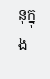នុក្នុង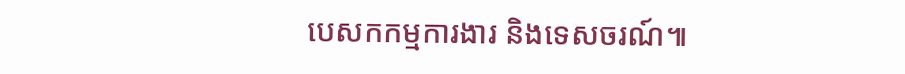បេសកកម្មការងារ និងទេសចរណ៍៕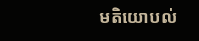មតិយោបល់